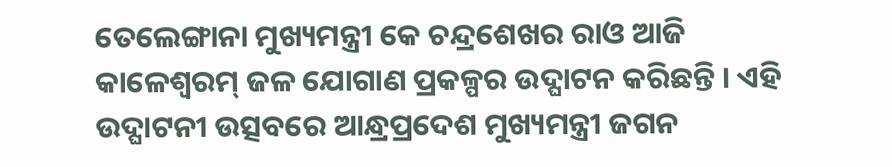ତେଲେଙ୍ଗାନା ମୁଖ୍ୟମନ୍ତ୍ରୀ କେ ଚନ୍ଦ୍ରଶେଖର ରାଓ ଆଜି କାଳେଶ୍ବରମ୍ ଜଳ ଯୋଗାଣ ପ୍ରକଳ୍ପର ଉଦ୍ଘାଟନ କରିଛନ୍ତି । ଏହି ଉଦ୍ଘାଟନୀ ଉତ୍ସବରେ ଆନ୍ଧ୍ରପ୍ରଦେଶ ମୁଖ୍ୟମନ୍ତ୍ରୀ ଜଗନ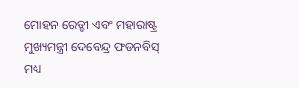ମୋହନ ରେଡ୍ଡୀ ଏବଂ ମହାରାଷ୍ଟ୍ର ମୁଖ୍ୟମନ୍ତ୍ରୀ ଦେବେନ୍ଦ୍ର ଫଡନବିସ୍ ମଧ୍ୟ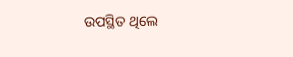ଉପସ୍ଥିତ ଥିଲେ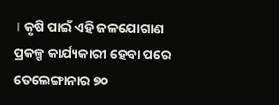। କୃଷି ପାଇଁ ଏହି ଜଳଯୋଗାଣ ପ୍ରକଳ୍ପ କାର୍ଯ୍ୟକାରୀ ହେବା ପରେ ତେଲେଙ୍ଗାନାର ୭୦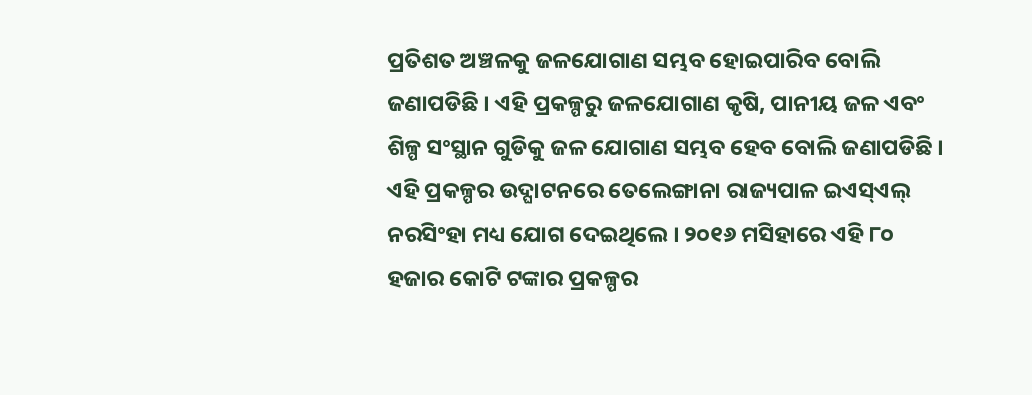ପ୍ରତିଶତ ଅଞ୍ଚଳକୁ ଜଳଯୋଗାଣ ସମ୍ଭବ ହୋଇପାରିବ ବୋଲି ଜଣାପଡିଛି । ଏହି ପ୍ରକଳ୍ପରୁ ଜଳଯୋଗାଣ କୃଷି, ପାନୀୟ ଜଳ ଏବଂ ଶିଳ୍ପ ସଂସ୍ଥାନ ଗୁଡିକୁ ଜଳ ଯୋଗାଣ ସମ୍ଭବ ହେବ ବୋଲି ଜଣାପଡିଛି । ଏହି ପ୍ରକଳ୍ପର ଉଦ୍ଘାଟନରେ ତେଲେଙ୍ଗାନା ରାଜ୍ୟପାଳ ଇଏସ୍ଏଲ୍ ନରସିଂହା ମଧ୍ୟ ଯୋଗ ଦେଇଥିଲେ । ୨୦୧୬ ମସିହାରେ ଏହି ୮୦ ହଜାର କୋଟି ଟଙ୍କାର ପ୍ରକଳ୍ପର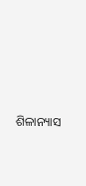ଶିଳାନ୍ୟାସ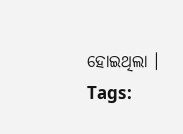ହୋଇଥିଲା ।
Tags: